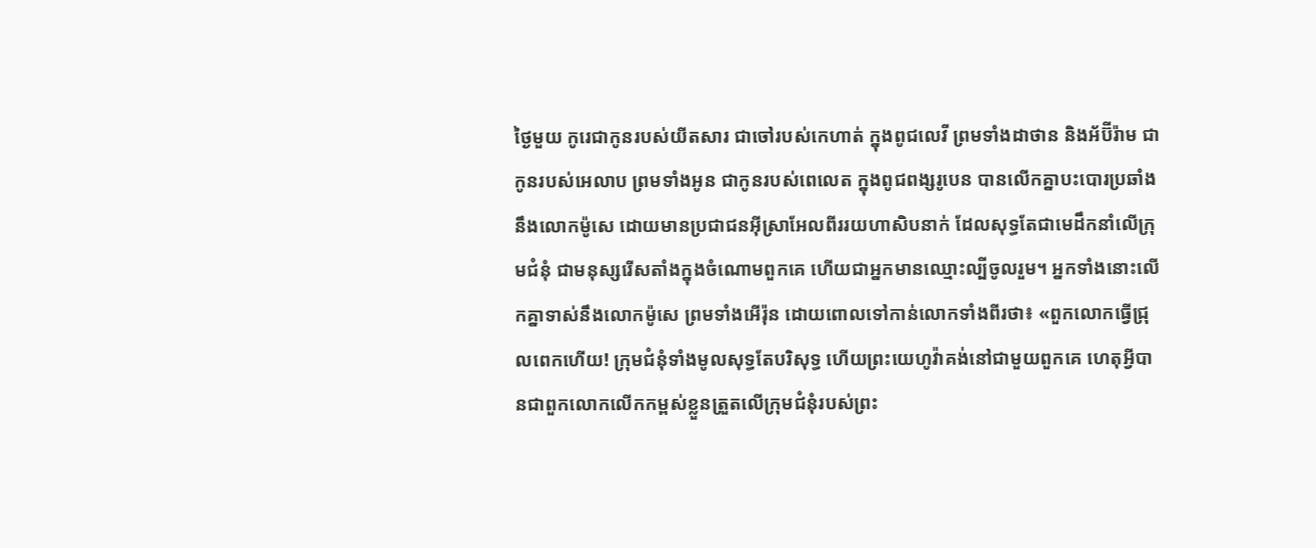ថ្ងៃមួយ កូរេជាកូនរបស់យីតសារ ជាចៅរបស់កេហាត់ ក្នុងពូជលេវី ព្រមទាំងដាថាន និងអ័ប៊ីរ៉ាម ជាកូនរបស់អេលាប ព្រមទាំងអូន ជាកូនរបស់ពេលេត ក្នុងពូជពង្សរូបេន បានលើកគ្នាបះបោរប្រឆាំងនឹងលោកម៉ូសេ ដោយមានប្រជាជនអ៊ីស្រាអែលពីររយហាសិបនាក់ ដែលសុទ្ធតែជាមេដឹកនាំលើក្រុមជំនុំ ជាមនុស្សរើសតាំងក្នុងចំណោមពួកគេ ហើយជាអ្នកមានឈ្មោះល្បីចូលរួម។ អ្នកទាំងនោះលើកគ្នាទាស់នឹងលោកម៉ូសេ ព្រមទាំងអើរ៉ុន ដោយពោលទៅកាន់លោកទាំងពីរថា៖ «ពួកលោកធ្វើជ្រុលពេកហើយ! ក្រុមជំនុំទាំងមូលសុទ្ធតែបរិសុទ្ធ ហើយព្រះយេហូវ៉ាគង់នៅជាមួយពួកគេ ហេតុអ្វីបានជាពួកលោកលើកកម្ពស់ខ្លួនត្រួតលើក្រុមជំនុំរបស់ព្រះ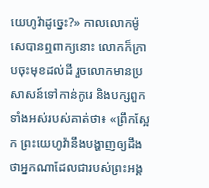យេហូវ៉ាដូច្នេះ?» កាលលោកម៉ូសេបានឮពាក្យនោះ លោកក៏ក្រាបចុះមុខដល់ដី រួចលោកមានប្រសាសន៍ទៅកាន់កូរេ និងបក្សពួកទាំងអស់របស់គាត់ថា៖ «ព្រឹកស្អែក ព្រះយេហូវ៉ានឹងបង្ហាញឲ្យដឹងថាអ្នកណាដែលជារបស់ព្រះអង្គ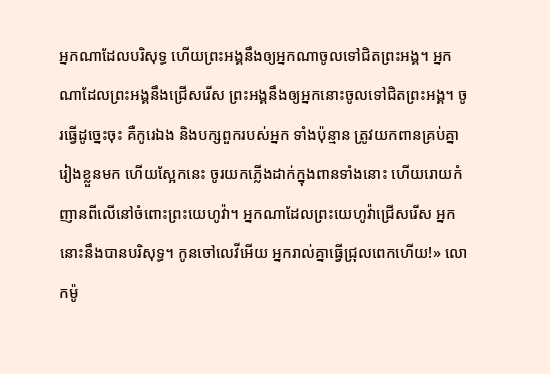អ្នកណាដែលបរិសុទ្ធ ហើយព្រះអង្គនឹងឲ្យអ្នកណាចូលទៅជិតព្រះអង្គ។ អ្នកណាដែលព្រះអង្គនឹងជ្រើសរើស ព្រះអង្គនឹងឲ្យអ្នកនោះចូលទៅជិតព្រះអង្គ។ ចូរធ្វើដូច្នេះចុះ គឺកូរេឯង និងបក្សពួករបស់អ្នក ទាំងប៉ុន្មាន ត្រូវយកពានគ្រប់គ្នារៀងខ្លួនមក ហើយស្អែកនេះ ចូរយកភ្លើងដាក់ក្នុងពានទាំងនោះ ហើយរោយកំញានពីលើនៅចំពោះព្រះយេហូវ៉ា។ អ្នកណាដែលព្រះយេហូវ៉ាជ្រើសរើស អ្នកនោះនឹងបានបរិសុទ្ធ។ កូនចៅលេវីអើយ អ្នករាល់គ្នាធ្វើជ្រុលពេកហើយ!» លោកម៉ូ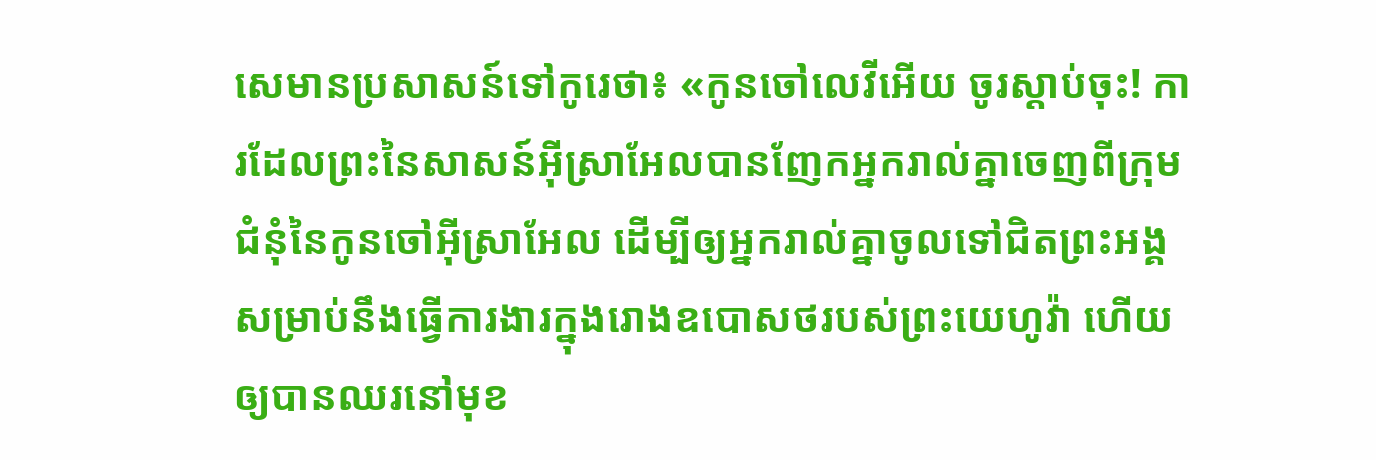សេមានប្រសាសន៍ទៅកូរេថា៖ «កូនចៅលេវីអើយ ចូរស្តាប់ចុះ! ការដែលព្រះនៃសាសន៍អ៊ីស្រាអែលបានញែកអ្នករាល់គ្នាចេញពីក្រុមជំនុំនៃកូនចៅអ៊ីស្រាអែល ដើម្បីឲ្យអ្នករាល់គ្នាចូលទៅជិតព្រះអង្គ សម្រាប់នឹងធ្វើការងារក្នុងរោងឧបោសថរបស់ព្រះយេហូវ៉ា ហើយឲ្យបានឈរនៅមុខ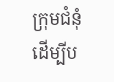ក្រុមជំនុំ ដើម្បីប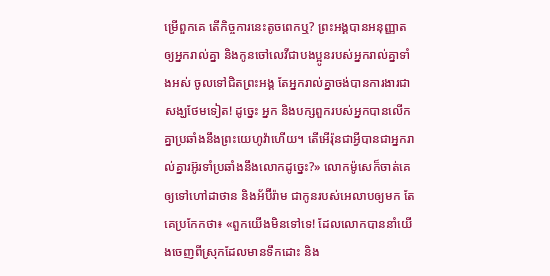ម្រើពួកគេ តើកិច្ចការនេះតូចពេកឬ? ព្រះអង្គបានអនុញ្ញាតឲ្យអ្នករាល់គ្នា និងកូនចៅលេវីជាបងប្អូនរបស់អ្នករាល់គ្នាទាំងអស់ ចូលទៅជិតព្រះអង្គ តែអ្នករាល់គ្នាចង់បានការងារជាសង្ឃថែមទៀត! ដូច្នេះ អ្នក និងបក្សពួករបស់អ្នកបានលើកគ្នាប្រឆាំងនឹងព្រះយេហូវ៉ាហើយ។ តើអើរ៉ុនជាអ្វីបានជាអ្នករាល់គ្នារអ៊ូរទាំប្រឆាំងនឹងលោកដូច្នេះ?» លោកម៉ូសេក៏ចាត់គេឲ្យទៅហៅដាថាន និងអ័ប៊ីរ៉ាម ជាកូនរបស់អេលាបឲ្យមក តែគេប្រកែកថា៖ «ពួកយើងមិនទៅទេ! ដែលលោកបាននាំយើងចេញពីស្រុកដែលមានទឹកដោះ និង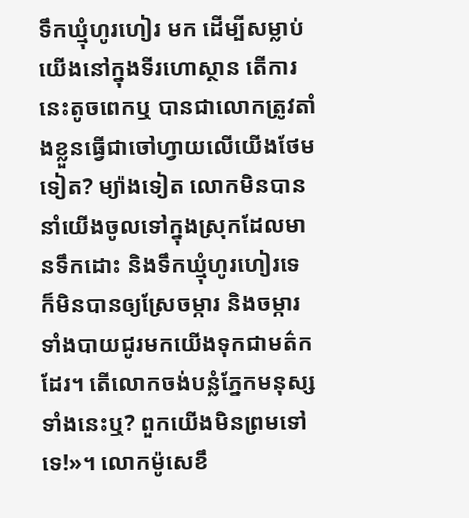ទឹកឃ្មុំហូរហៀរ មក ដើម្បីសម្លាប់យើងនៅក្នុងទីរហោស្ថាន តើការនេះតូចពេកឬ បានជាលោកត្រូវតាំងខ្លួនធ្វើជាចៅហ្វាយលើយើងថែមទៀត? ម្យ៉ាងទៀត លោកមិនបាននាំយើងចូលទៅក្នុងស្រុកដែលមានទឹកដោះ និងទឹកឃ្មុំហូរហៀរទេ ក៏មិនបានឲ្យស្រែចម្ការ និងចម្ការទាំងបាយជូរមកយើងទុកជាមត៌កដែរ។ តើលោកចង់បន្លំភ្នែកមនុស្សទាំងនេះឬ? ពួកយើងមិនព្រមទៅទេ!»។ លោកម៉ូសេខឹ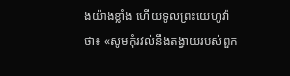ងយ៉ាងខ្លាំង ហើយទូលព្រះយេហូវ៉ាថា៖ «សូមកុំរវល់នឹងតង្វាយរបស់ពួក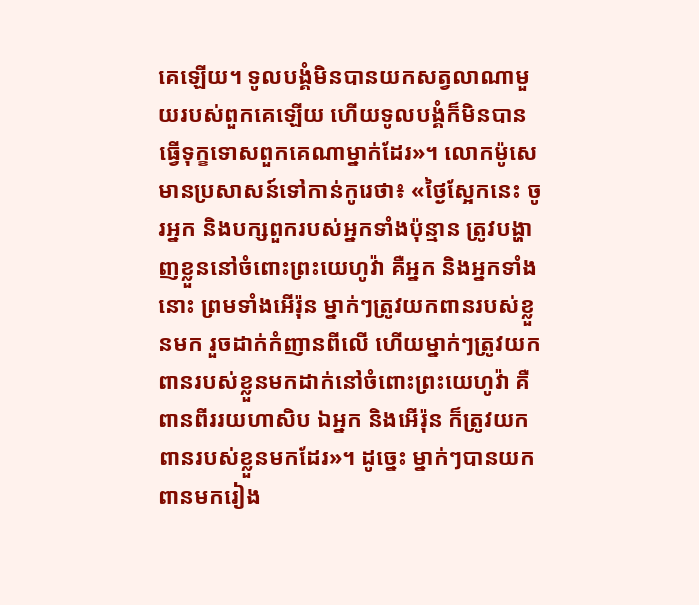គេឡើយ។ ទូលបង្គំមិនបានយកសត្វលាណាមួយរបស់ពួកគេឡើយ ហើយទូលបង្គំក៏មិនបានធ្វើទុក្ខទោសពួកគេណាម្នាក់ដែរ»។ លោកម៉ូសេមានប្រសាសន៍ទៅកាន់កូរេថា៖ «ថ្ងៃស្អែកនេះ ចូរអ្នក និងបក្សពួករបស់អ្នកទាំងប៉ុន្មាន ត្រូវបង្ហាញខ្លួននៅចំពោះព្រះយេហូវ៉ា គឺអ្នក និងអ្នកទាំងនោះ ព្រមទាំងអើរ៉ុន ម្នាក់ៗត្រូវយកពានរបស់ខ្លួនមក រួចដាក់កំញានពីលើ ហើយម្នាក់ៗត្រូវយកពានរបស់ខ្លួនមកដាក់នៅចំពោះព្រះយេហូវ៉ា គឺពានពីររយហាសិប ឯអ្នក និងអើរ៉ុន ក៏ត្រូវយកពានរបស់ខ្លួនមកដែរ»។ ដូច្នេះ ម្នាក់ៗបានយកពានមករៀង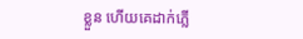ខ្លួន ហើយគេដាក់ភ្លើ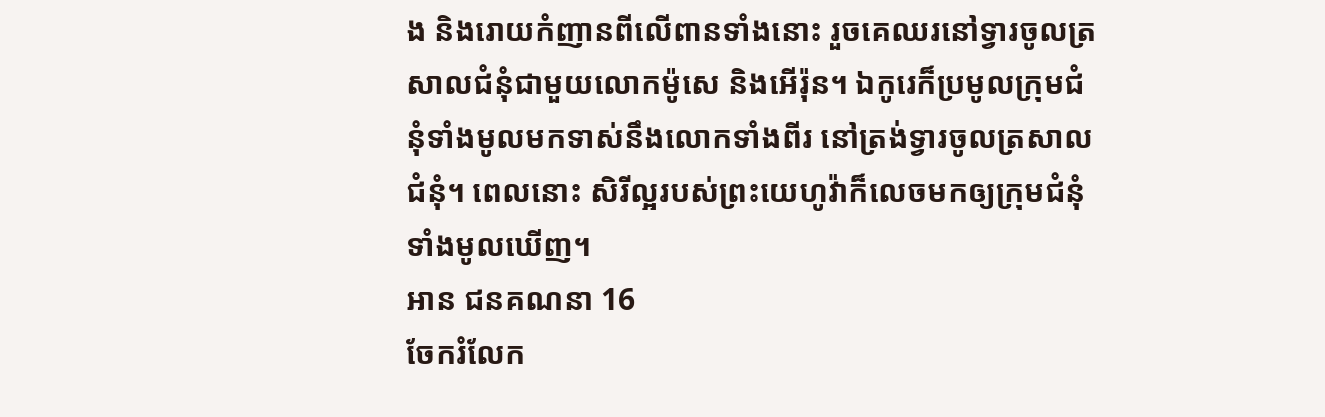ង និងរោយកំញានពីលើពានទាំងនោះ រួចគេឈរនៅទ្វារចូលត្រសាលជំនុំជាមួយលោកម៉ូសេ និងអើរ៉ុន។ ឯកូរេក៏ប្រមូលក្រុមជំនុំទាំងមូលមកទាស់នឹងលោកទាំងពីរ នៅត្រង់ទ្វារចូលត្រសាលជំនុំ។ ពេលនោះ សិរីល្អរបស់ព្រះយេហូវ៉ាក៏លេចមកឲ្យក្រុមជំនុំទាំងមូលឃើញ។
អាន ជនគណនា 16
ចែករំលែក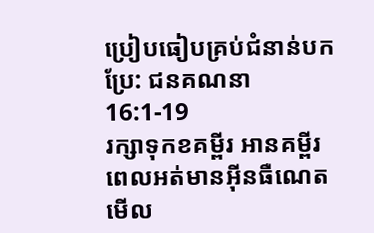ប្រៀបធៀបគ្រប់ជំនាន់បកប្រែ: ជនគណនា 16:1-19
រក្សាទុកខគម្ពីរ អានគម្ពីរពេលអត់មានអ៊ីនធឺណេត មើល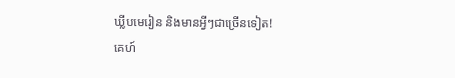ឃ្លីបមេរៀន និងមានអ្វីៗជាច្រើនទៀត!
គេហ៍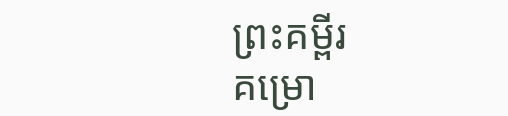ព្រះគម្ពីរ
គម្រោ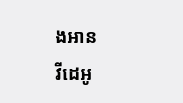ងអាន
វីដេអូ